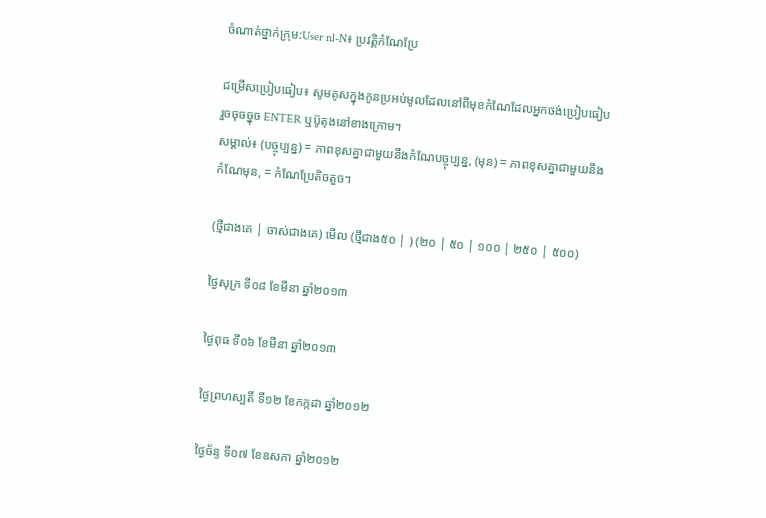ចំណាត់ថ្នាក់ក្រុម:User nl-N៖ ប្រវត្តិកំណែប្រែ

ជម្រើសប្រៀបធៀប៖ សូមគូសក្នុងកូនប្រអប់មូលដែលនៅពីមុខកំណែដែលអ្នកចង់ប្រៀបធៀប រួចចុចច្នុច ENTER ឬប៊ូតុងនៅខាងក្រោម។
សម្គាល់៖ (បច្ចុប្បន្ន) = ភាពខុសគ្នាជាមួយនឹងកំណែបច្ចុប្បន្ន, (មុន) = ភាពខុសគ្នាជាមួយនឹងកំណែមុន, = កំណែប្រែតិចតួច។

(ថ្មីជាងគេ | ចាស់ជាងគេ) មើល (ថ្មីជាង៥០ | ) (២០ | ៥០ | ១០០ | ២៥០ | ៥០០)

ថ្ងៃសុក្រ ទី០៨ ខែមីនា ឆ្នាំ២០១៣

ថ្ងៃពុធ ទី០៦ ខែមីនា ឆ្នាំ២០១៣

ថ្ងៃព្រហស្បតិ៍ ទី១២ ខែកក្កដា ឆ្នាំ២០១២

ថ្ងៃច័ន្ទ ទី០៧ ខែឧសភា ឆ្នាំ២០១២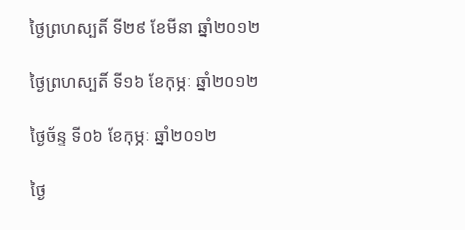ថ្ងៃព្រហស្បតិ៍ ទី២៩ ខែមីនា ឆ្នាំ២០១២

ថ្ងៃព្រហស្បតិ៍ ទី១៦ ខែកុម្ភៈ ឆ្នាំ២០១២

ថ្ងៃច័ន្ទ ទី០៦ ខែកុម្ភៈ ឆ្នាំ២០១២

ថ្ងៃ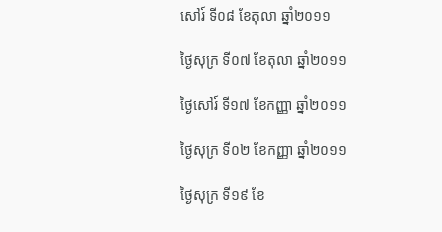សៅរ៍ ទី០៨ ខែតុលា ឆ្នាំ២០១១

ថ្ងៃសុក្រ ទី០៧ ខែតុលា ឆ្នាំ២០១១

ថ្ងៃសៅរ៍ ទី១៧ ខែកញ្ញា ឆ្នាំ២០១១

ថ្ងៃសុក្រ ទី០២ ខែកញ្ញា ឆ្នាំ២០១១

ថ្ងៃសុក្រ ទី១៩ ខែ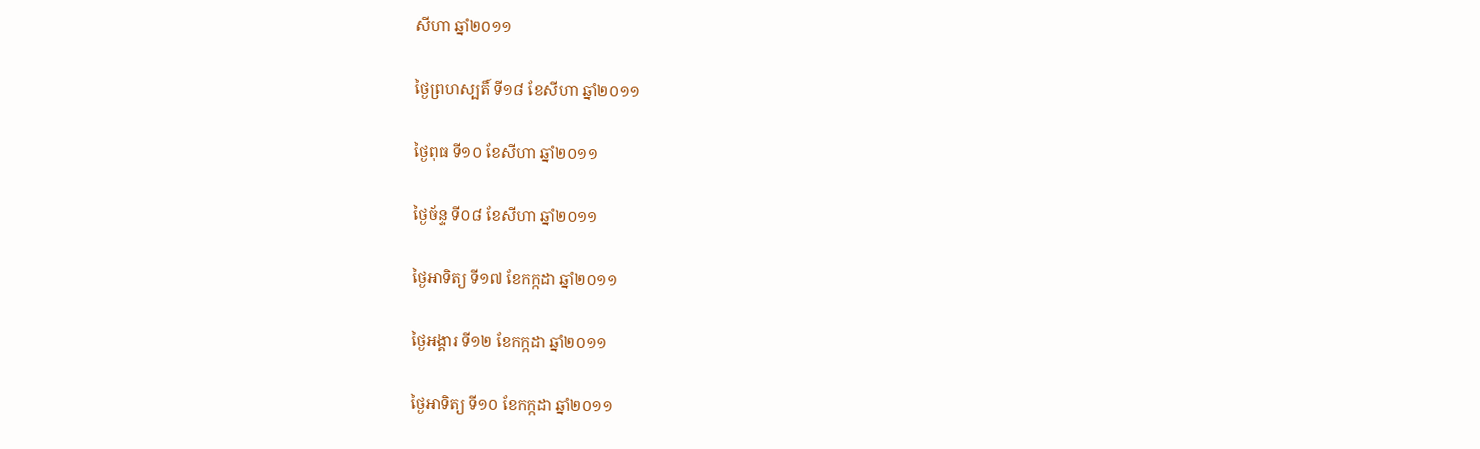សីហា ឆ្នាំ២០១១

ថ្ងៃព្រហស្បតិ៍ ទី១៨ ខែសីហា ឆ្នាំ២០១១

ថ្ងៃពុធ ទី១០ ខែសីហា ឆ្នាំ២០១១

ថ្ងៃច័ន្ទ ទី០៨ ខែសីហា ឆ្នាំ២០១១

ថ្ងៃអាទិត្យ ទី១៧ ខែកក្កដា ឆ្នាំ២០១១

ថ្ងៃអង្គារ ទី១២ ខែកក្កដា ឆ្នាំ២០១១

ថ្ងៃអាទិត្យ ទី១០ ខែកក្កដា ឆ្នាំ២០១១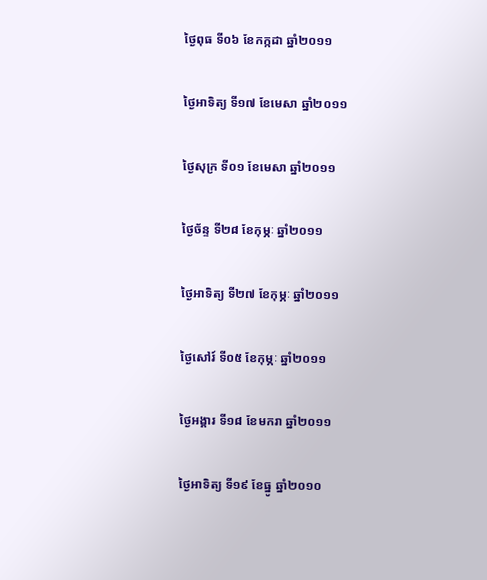ថ្ងៃពុធ ទី០៦ ខែកក្កដា ឆ្នាំ២០១១

ថ្ងៃអាទិត្យ ទី១៧ ខែមេសា ឆ្នាំ២០១១

ថ្ងៃសុក្រ ទី០១ ខែមេសា ឆ្នាំ២០១១

ថ្ងៃច័ន្ទ ទី២៨ ខែកុម្ភៈ ឆ្នាំ២០១១

ថ្ងៃអាទិត្យ ទី២៧ ខែកុម្ភៈ ឆ្នាំ២០១១

ថ្ងៃសៅរ៍ ទី០៥ ខែកុម្ភៈ ឆ្នាំ២០១១

ថ្ងៃអង្គារ ទី១៨ ខែមករា ឆ្នាំ២០១១

ថ្ងៃអាទិត្យ ទី១៩ ខែធ្នូ ឆ្នាំ២០១០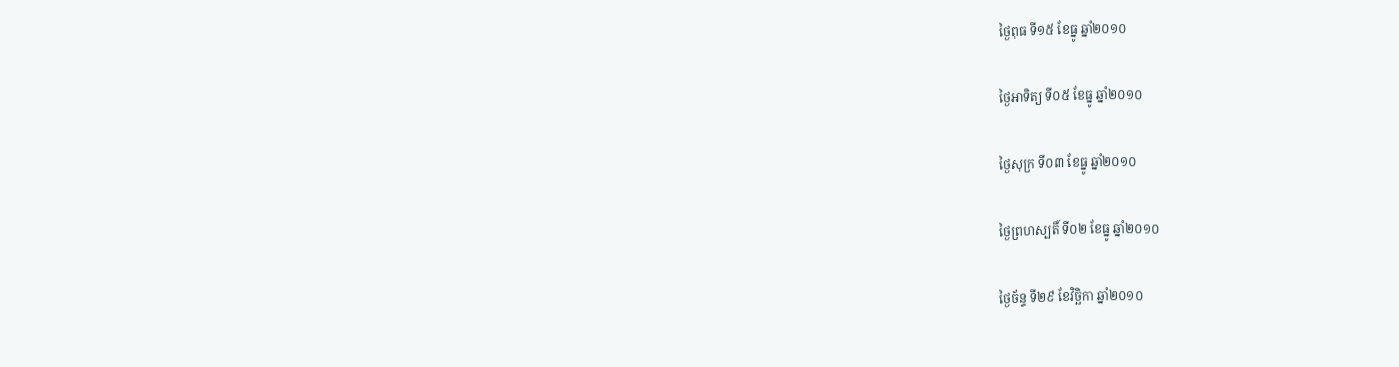ថ្ងៃពុធ ទី១៥ ខែធ្នូ ឆ្នាំ២០១០

ថ្ងៃអាទិត្យ ទី០៥ ខែធ្នូ ឆ្នាំ២០១០

ថ្ងៃសុក្រ ទី០៣ ខែធ្នូ ឆ្នាំ២០១០

ថ្ងៃព្រហស្បតិ៍ ទី០២ ខែធ្នូ ឆ្នាំ២០១០

ថ្ងៃច័ន្ទ ទី២៩ ខែវិច្ឆិកា ឆ្នាំ២០១០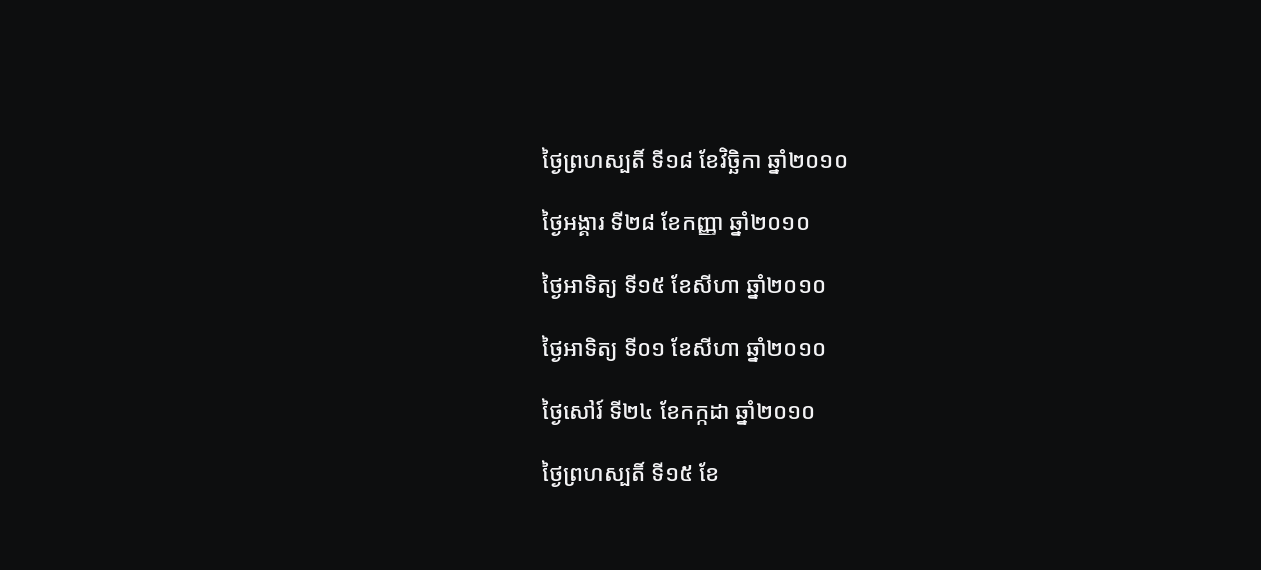ថ្ងៃព្រហស្បតិ៍ ទី១៨ ខែវិច្ឆិកា ឆ្នាំ២០១០

ថ្ងៃអង្គារ ទី២៨ ខែកញ្ញា ឆ្នាំ២០១០

ថ្ងៃអាទិត្យ ទី១៥ ខែសីហា ឆ្នាំ២០១០

ថ្ងៃអាទិត្យ ទី០១ ខែសីហា ឆ្នាំ២០១០

ថ្ងៃសៅរ៍ ទី២៤ ខែកក្កដា ឆ្នាំ២០១០

ថ្ងៃព្រហស្បតិ៍ ទី១៥ ខែ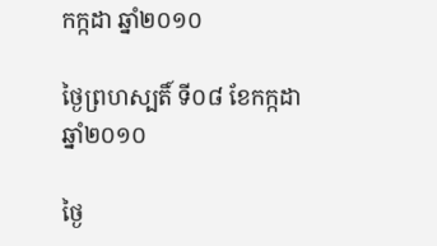កក្កដា ឆ្នាំ២០១០

ថ្ងៃព្រហស្បតិ៍ ទី០៨ ខែកក្កដា ឆ្នាំ២០១០

ថ្ងៃ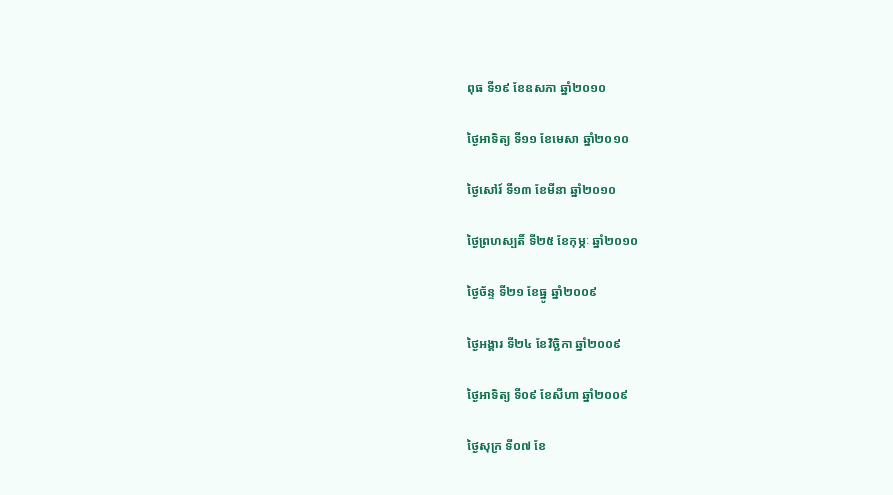ពុធ ទី១៩ ខែឧសភា ឆ្នាំ២០១០

ថ្ងៃអាទិត្យ ទី១១ ខែមេសា ឆ្នាំ២០១០

ថ្ងៃសៅរ៍ ទី១៣ ខែមីនា ឆ្នាំ២០១០

ថ្ងៃព្រហស្បតិ៍ ទី២៥ ខែកុម្ភៈ ឆ្នាំ២០១០

ថ្ងៃច័ន្ទ ទី២១ ខែធ្នូ ឆ្នាំ២០០៩

ថ្ងៃអង្គារ ទី២៤ ខែវិច្ឆិកា ឆ្នាំ២០០៩

ថ្ងៃអាទិត្យ ទី០៩ ខែសីហា ឆ្នាំ២០០៩

ថ្ងៃសុក្រ ទី០៧ ខែ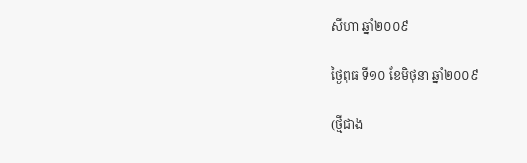សីហា ឆ្នាំ២០០៩

ថ្ងៃពុធ ទី១០ ខែមិថុនា ឆ្នាំ២០០៩

(ថ្មីជាង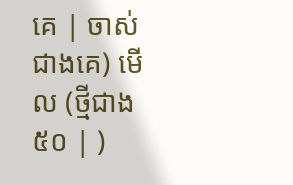គេ | ចាស់ជាងគេ) មើល (ថ្មីជាង៥០ | )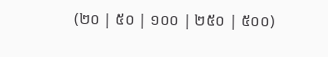(២០ | ៥០ | ១០០ | ២៥០ | ៥០០)